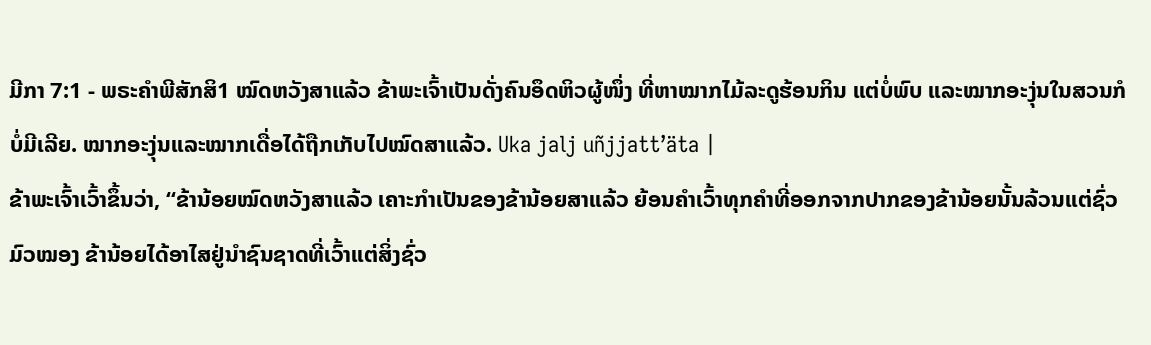ມີກາ 7:1 - ພຣະຄຳພີສັກສິ1 ໝົດຫວັງສາແລ້ວ ຂ້າພະເຈົ້າເປັນດັ່ງຄົນອຶດຫິວຜູ້ໜຶ່ງ ທີ່ຫາໝາກໄມ້ລະດູຮ້ອນກິນ ແຕ່ບໍ່ພົບ ແລະໝາກອະງຸ່ນໃນສວນກໍບໍ່ມີເລີຍ. ໝາກອະງຸ່ນແລະໝາກເດື່ອໄດ້ຖືກເກັບໄປໝົດສາແລ້ວ. Uka jalj uñjjattʼäta |
ຂ້າພະເຈົ້າເວົ້າຂຶ້ນວ່າ, “ຂ້ານ້ອຍໝົດຫວັງສາແລ້ວ ເຄາະກຳເປັນຂອງຂ້ານ້ອຍສາແລ້ວ ຍ້ອນຄຳເວົ້າທຸກຄຳທີ່ອອກຈາກປາກຂອງຂ້ານ້ອຍນັ້ນລ້ວນແຕ່ຊົ່ວມົວໝອງ ຂ້ານ້ອຍໄດ້ອາໄສຢູ່ນຳຊົນຊາດທີ່ເວົ້າແຕ່ສິ່ງຊົ່ວ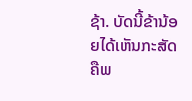ຊ້າ. ບັດນີ້ຂ້ານ້ອຍໄດ້ເຫັນກະສັດ ຄືພ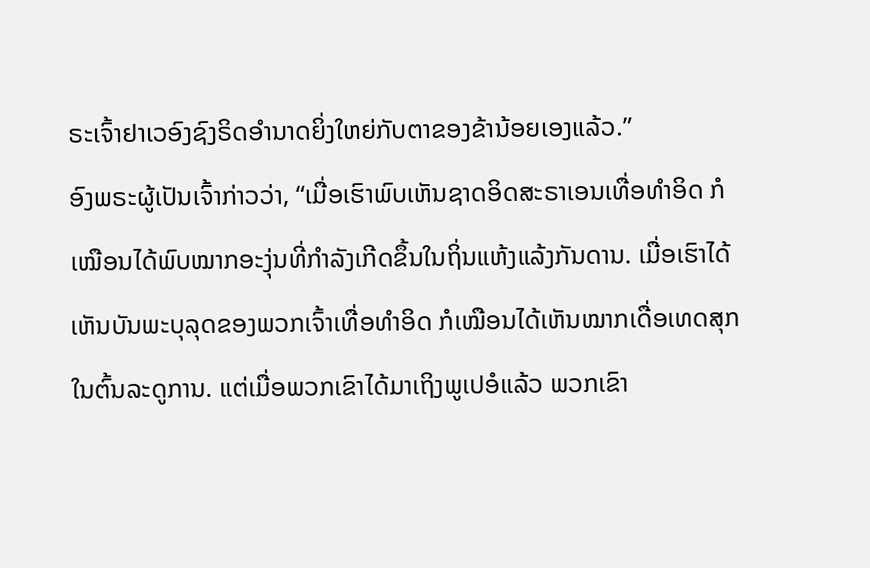ຣະເຈົ້າຢາເວອົງຊົງຣິດອຳນາດຍິ່ງໃຫຍ່ກັບຕາຂອງຂ້ານ້ອຍເອງແລ້ວ.”
ອົງພຣະຜູ້ເປັນເຈົ້າກ່າວວ່າ, “ເມື່ອເຮົາພົບເຫັນຊາດອິດສະຣາເອນເທື່ອທຳອິດ ກໍເໝືອນໄດ້ພົບໝາກອະງຸ່ນທີ່ກຳລັງເກີດຂຶ້ນໃນຖິ່ນແຫ້ງແລ້ງກັນດານ. ເມື່ອເຮົາໄດ້ເຫັນບັນພະບຸລຸດຂອງພວກເຈົ້າເທື່ອທຳອິດ ກໍເໝືອນໄດ້ເຫັນໝາກເດື່ອເທດສຸກໃນຕົ້ນລະດູການ. ແຕ່ເມື່ອພວກເຂົາໄດ້ມາເຖິງພູເປອໍແລ້ວ ພວກເຂົາ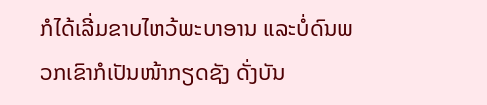ກໍໄດ້ເລີ່ມຂາບໄຫວ້ພະບາອານ ແລະບໍ່ດົນພວກເຂົາກໍເປັນໜ້າກຽດຊັງ ດັ່ງບັນ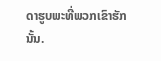ດາຮູບພະທີ່ພວກເຂົາຮັກນັ້ນ.